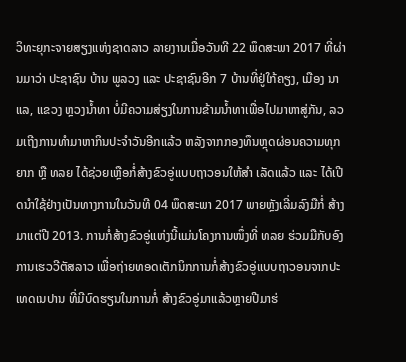ວິທະຍຸກະຈາຍສຽງແຫ່ງຊາດລາວ ລາຍງານເມື່ອວັນທີ 22 ພຶດສະພາ 2017 ທີ່ຜ່ານມາວ່າ ປະຊາຊົນ ບ້ານ ພູລວງ ແລະ ປະຊາຊົນອີກ 7 ບ້ານທີ່ຢູ່ໃກ້ຄຽງ, ເມືອງ ນາແລ, ແຂວງ ຫຼວງນ້ຳທາ ບໍ່ມີຄວາມສ່ຽງໃນການຂ້າມນ້ຳທາເພື່ອໄປມາຫາສູ່ກັນ, ລວມເຖີງການທຳມາຫາກິນປະຈຳວັນອີກແລ້ວ ຫລັງຈາກກອງທຶນຫຼຸດຜ່ອນຄວາມທຸກຍາກ ຫຼື ທລຍ ໄດ້ຊ່ວຍເຫຼືອກໍ່ສ້າງຂົວອູ່ແບບຖາວອນໃຫ້ສຳ ເລັດແລ້ວ ແລະ ໄດ້ເປີດນຳໃຊ້ຢ່າງເປັນທາງການໃນວັນທີ 04 ພຶດສະພາ 2017 ພາຍຫຼັງເລີ່ມລົງມືກໍ່ ສ້າງມາແຕ່ປີ 2013. ການກໍ່ສ້າງຂົວອູ່ແຫ່ງນີ້ແມ່ນໂຄງການໜຶ່ງທີ່ ທລຍ ຮ່ວມມືກັບອົງການເຮວວີຕັສລາວ ເພື່ອຖ່າຍທອດເຕັກນິກການກໍ່ສ້າງຂົວອູ່ແບບຖາວອນຈາກປະເທດເນປານ ທີ່ມີບົດຮຽນໃນການກໍ່ ສ້າງຂົວອູ່ມາແລ້ວຫຼາຍປີມາຮ່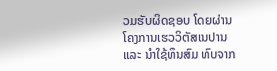ວມຮັບຜິດຊອບ ໂດຍຜ່ານໂຄງການເຮວວິຕັສເນປານ ແລະ ນໍາໃຊ້ທຶນສົມ ທົບຈາກ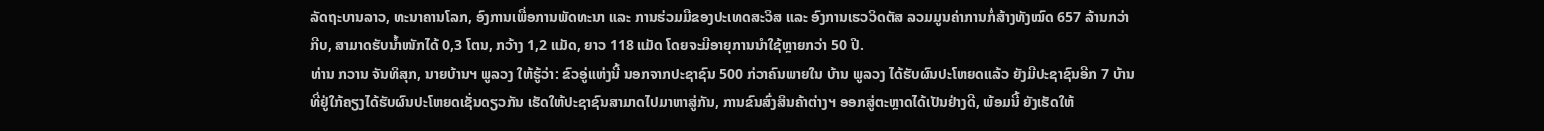ລັດຖະບານລາວ, ທະນາຄານໂລກ, ອົງການເພື່ອການພັດທະນາ ແລະ ການຮ່ວມມືຂອງປະເທດສະວິສ ແລະ ອົງການເຮວວິດຕັສ ລວມມູນຄ່າການກໍ່ສ້າງທັງໝົດ 657 ລ້ານກວ່າກີບ, ສາມາດຮັບນໍ້າໜັກໄດ້ 0,3 ໂຕນ, ກວ້າງ 1,2 ແມັດ, ຍາວ 118 ແມັດ ໂດຍຈະມີອາຍຸການນໍາໃຊ້ຫຼາຍກວ່າ 50 ປີ.
ທ່ານ ກວານ ຈັນທິສຸກ, ນາຍບ້ານຯ ພູລວງ ໃຫ້ຮູ້ວ່າ: ຂົວອູ່ແຫ່ງນີ້ ນອກຈາກປະຊາຊົນ 500 ກ່ວາຄົນພາຍໃນ ບ້ານ ພູລວງ ໄດ້ຮັບຜົນປະໂຫຍດແລ້ວ ຍັງມີປະຊາຊົນອີກ 7 ບ້ານທີ່ຢູ່ໃກ້ຄຽງໄດ້ຮັບຜົນປະໂຫຍດເຊັ່ນດຽວກັນ ເຮັດໃຫ້ປະຊາຊົນສາມາດໄປມາຫາສູ່ກັນ, ການຂົນສົ່ງສິນຄ້າຕ່າງຯ ອອກສູ່ຕະຫຼາດໄດ້ເປັນຢ່າງດີ, ພ້ອມນີ້ ຍັງເຮັດໃຫ້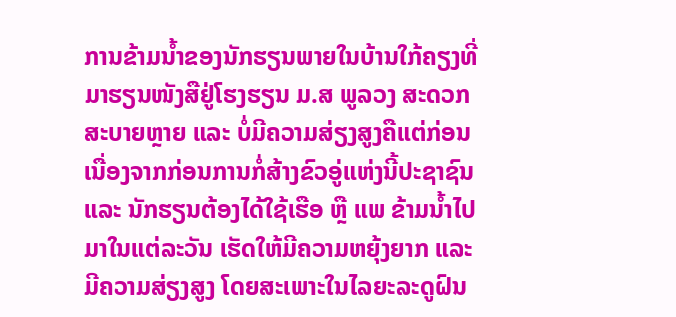ການຂ້າມນ້ຳຂອງນັກຮຽນພາຍໃນບ້ານໃກ້ຄຽງທີ່ມາຮຽນໜັງສືຢູ່ໂຮງຮຽນ ມ.ສ ພູລວງ ສະດວກສະບາຍຫຼາຍ ແລະ ບໍ່ມີຄວາມສ່ຽງສູງຄືແຕ່ກ່ອນ ເນື່ອງຈາກກ່ອນການກໍ່ສ້າງຂົວອູ່ແຫ່ງນີ້ປະຊາຊົນ ແລະ ນັກຮຽນຕ້ອງໄດ້ໃຊ້ເຮືອ ຫຼື ແພ ຂ້າມນ້ຳໄປມາໃນແຕ່ລະວັນ ເຮັດໃຫ້ມີຄວາມຫຍຸ້ງຍາກ ແລະ ມີຄວາມສ່ຽງສູງ ໂດຍສະເພາະໃນໄລຍະລະດູຝົນ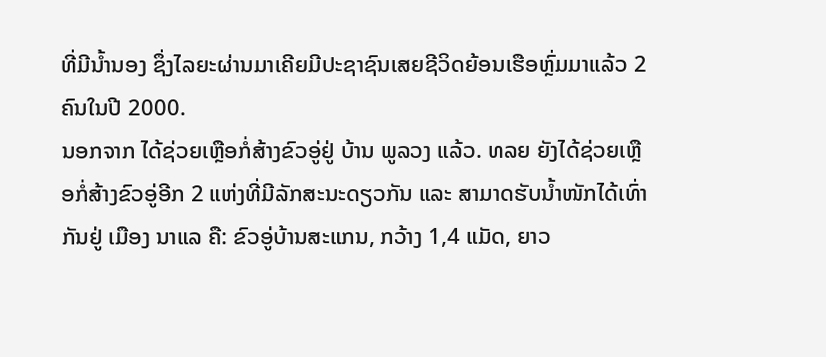ທີ່ມີນ້ຳນອງ ຊຶ່ງໄລຍະຜ່ານມາເຄີຍມີປະຊາຊົນເສຍຊີວິດຍ້ອນເຮືອຫຼົ່ມມາແລ້ວ 2 ຄົນໃນປີ 2000.
ນອກຈາກ ໄດ້ຊ່ວຍເຫຼືອກໍ່ສ້າງຂົວອູ່ຢູ່ ບ້ານ ພູລວງ ແລ້ວ. ທລຍ ຍັງໄດ້ຊ່ວຍເຫຼືອກໍ່ສ້າງຂົວອູ່ອີກ 2 ແຫ່ງທີ່ມີລັກສະນະດຽວກັນ ແລະ ສາມາດຮັບນ້ຳໜັກໄດ້ເທົ່າກັນຢູ່ ເມືອງ ນາແລ ຄື: ຂົວອູ່ບ້ານສະແກນ, ກວ້າງ 1,4 ແມັດ, ຍາວ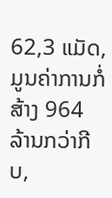62,3 ແມັດ, ມູນຄ່າການກໍ່ສ້າງ 964 ລ້ານກວ່າກີບ,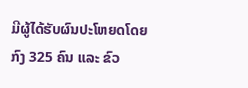ມີຜູ້ໄດ້ຮັບຜົນປະໂຫຍດໂດຍກົງ 325 ຄົນ ແລະ ຂົວ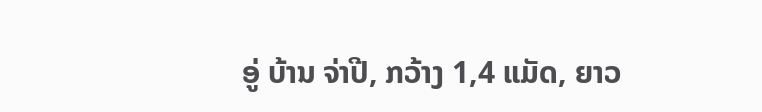ອູ່ ບ້ານ ຈ່າປີ, ກວ້າງ 1,4 ແມັດ, ຍາວ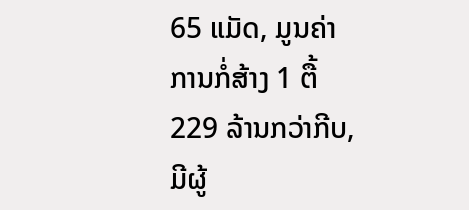65 ແມັດ, ມູນຄ່າການກໍ່ສ້າງ 1 ຕື້ 229 ລ້ານກວ່າກີບ, ມີຜູ້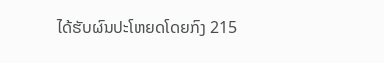ໄດ້ຮັບຜົນປະໂຫຍດໂດຍກົງ 215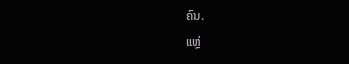ຄົນ.
ແຫຼ່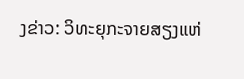ງຂ່າວ: ວິທະຍຸກະຈາຍສຽງແຫ່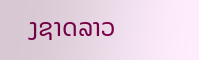ງຊາດລາວ